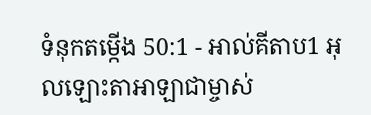ទំនុកតម្កើង 50:1 - អាល់គីតាប1 អុលឡោះតាអាឡាជាម្ចាស់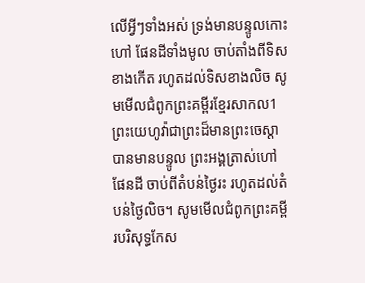លើអ្វីៗទាំងអស់ ទ្រង់មានបន្ទូលកោះហៅ ផែនដីទាំងមូល ចាប់តាំងពីទិសខាងកើត រហូតដល់ទិសខាងលិច សូមមើលជំពូកព្រះគម្ពីរខ្មែរសាកល1 ព្រះយេហូវ៉ាជាព្រះដ៏មានព្រះចេស្ដាបានមានបន្ទូល ព្រះអង្គត្រាស់ហៅផែនដី ចាប់ពីតំបន់ថ្ងៃរះ រហូតដល់តំបន់ថ្ងៃលិច។ សូមមើលជំពូកព្រះគម្ពីរបរិសុទ្ធកែស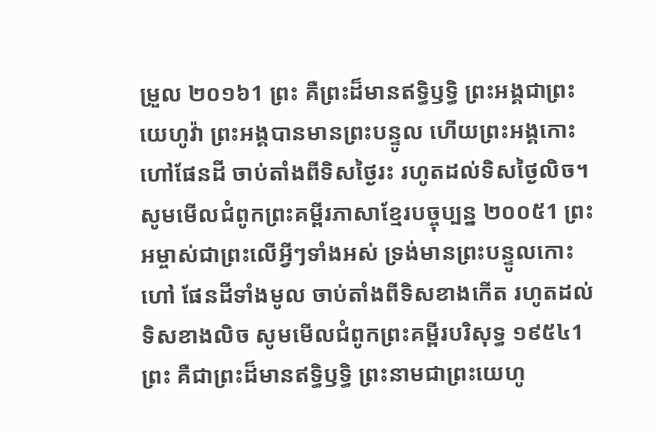ម្រួល ២០១៦1 ព្រះ គឺព្រះដ៏មានឥទ្ធិឫទ្ធិ ព្រះអង្គជាព្រះយេហូវ៉ា ព្រះអង្គបានមានព្រះបន្ទូល ហើយព្រះអង្គកោះហៅផែនដី ចាប់តាំងពីទិសថ្ងៃរះ រហូតដល់ទិសថ្ងៃលិច។ សូមមើលជំពូកព្រះគម្ពីរភាសាខ្មែរបច្ចុប្បន្ន ២០០៥1 ព្រះអម្ចាស់ជាព្រះលើអ្វីៗទាំងអស់ ទ្រង់មានព្រះបន្ទូលកោះហៅ ផែនដីទាំងមូល ចាប់តាំងពីទិសខាងកើត រហូតដល់ទិសខាងលិច សូមមើលជំពូកព្រះគម្ពីរបរិសុទ្ធ ១៩៥៤1 ព្រះ គឺជាព្រះដ៏មានឥទ្ធិឫទ្ធិ ព្រះនាមជាព្រះយេហូ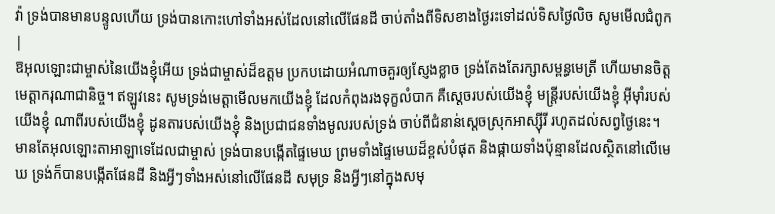វ៉ា ទ្រង់បានមានបន្ទូលហើយ ទ្រង់បានកោះហៅទាំងអស់ដែលនៅលើផែនដី ចាប់តាំងពីទិសខាងថ្ងៃរះទៅដល់ទិសថ្ងៃលិច សូមមើលជំពូក |
ឱអុលឡោះជាម្ចាស់នៃយើងខ្ញុំអើយ ទ្រង់ជាម្ចាស់ដ៏ឧត្ដម ប្រកបដោយអំណាចគួរឲ្យស្ញែងខ្លាច ទ្រង់តែងតែរក្សាសម្ពន្ធមេត្រី ហើយមានចិត្តមេត្តាករុណាជានិច្ច។ ឥឡូវនេះ សូមទ្រង់មេត្តាមើលមកយើងខ្ញុំ ដែលកំពុងរងទុក្ខលំបាក គឺស្ដេចរបស់យើងខ្ញុំ មន្ត្រីរបស់យើងខ្ញុំ អ៊ីមុាំរបស់យើងខ្ញុំ ណាពីរបស់យើងខ្ញុំ ដូនតារបស់យើងខ្ញុំ និងប្រជាជនទាំងមូលរបស់ទ្រង់ ចាប់ពីជំនាន់ស្ដេចស្រុកអាស្ស៊ីរី រហូតដល់សព្វថ្ងៃនេះ។
មានតែអុលឡោះតាអាឡាទេដែលជាម្ចាស់ ទ្រង់បានបង្កើតផ្ទៃមេឃ ព្រមទាំងផ្ទៃមេឃដ៏ខ្ពស់បំផុត និងផ្កាយទាំងប៉ុន្មានដែលស្ថិតនៅលើមេឃ ទ្រង់ក៏បានបង្កើតផែនដី និងអ្វីៗទាំងអស់នៅលើផែនដី សមុទ្រ និងអ្វីៗនៅក្នុងសមុ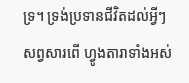ទ្រ។ ទ្រង់ប្រទានជីវិតដល់អ្វីៗសព្វសារពើ ហ្វូងតារាទាំងអស់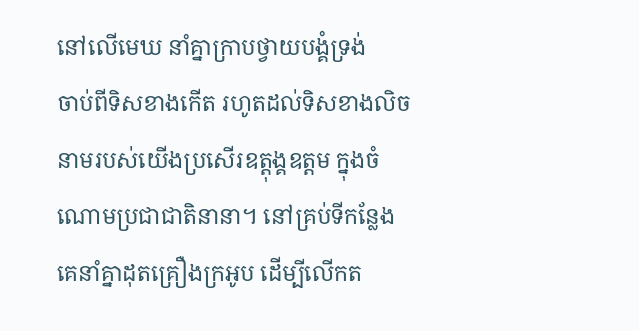នៅលើមេឃ នាំគ្នាក្រាបថ្វាយបង្គំទ្រង់
ចាប់ពីទិសខាងកើត រហូតដល់ទិសខាងលិច នាមរបស់យើងប្រសើរឧត្ដុង្គឧត្ដម ក្នុងចំណោមប្រជាជាតិនានា។ នៅគ្រប់ទីកន្លែង គេនាំគ្នាដុតគ្រឿងក្រអូប ដើម្បីលើកត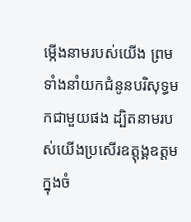ម្កើងនាមរបស់យើង ព្រមទាំងនាំយកជំនូនបរិសុទ្ធមកជាមួយផង ដ្បិតនាមរបស់យើងប្រសើរឧត្ដុង្គឧត្ដម ក្នុងចំ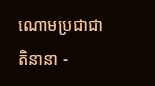ណោមប្រជាជាតិនានា -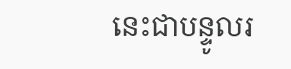នេះជាបន្ទូលរ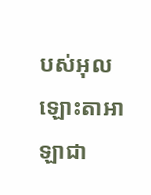បស់អុលឡោះតាអាឡាជា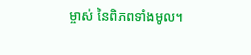ម្ចាស់ នៃពិភពទាំងមូល។